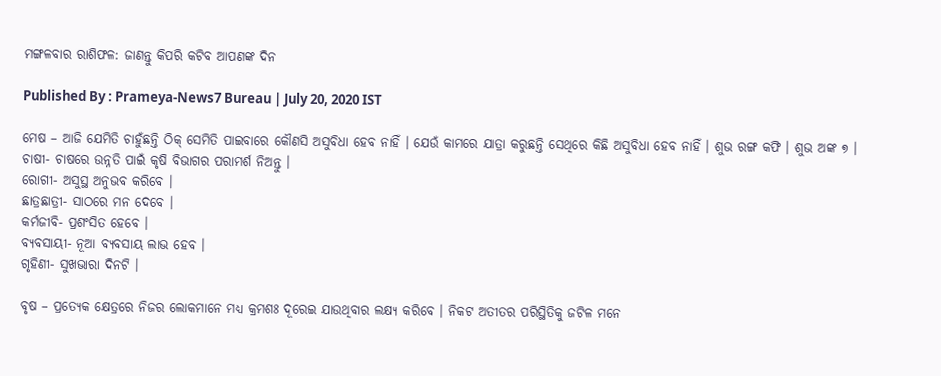ମଙ୍ଗଳବାର ରାଶିଫଳ: ଜାଣନ୍ତୁ କିପରି କଟିବ ଆପଣଙ୍କ ଦିନ

Published By : Prameya-News7 Bureau | July 20, 2020 IST

ମେଷ – ଆଜି ଯେମିତି ଚାହୁଁଛନ୍ତି ଠିକ୍ ସେମିତି ପାଇବାରେ କୌଣସି ଅସୁବିଧା ହେବ ନାହିଁ । ଯେଉଁ କାମରେ ଯାତ୍ରା କରୁଛନ୍ତି ସେଥିରେ କିଛି ଅସୁବିଧା ହେବ ନାହିଁ । ଶୁଭ ରଙ୍ଗ କଫି । ଶୁଭ ଅଙ୍କ ୭ ।
ଚାଷୀ- ଚାଷରେ ଉନ୍ନତି ପାଇଁ କୃଷି ବିଭାଗର ପରାମର୍ଶ ନିଅନ୍ତୁ ।
ରୋଗୀ- ଅସୁସ୍ଥ ଅନୁଭବ କରିବେ ।
ଛାତ୍ରଛାତ୍ରୀ- ସାଠରେ ମନ ଦେବେ ।
କର୍ମଜୀବି- ପ୍ରଶଂସିତ ହେବେ ।
ବ୍ୟବସାୟୀ- ନୂଆ ବ୍ୟବସାୟ ଲାଭ ହେବ ।
ଗୃହିଣୀ- ସୁଖଭାରା ଦିନଟି ।

ବୃଷ – ପ୍ରତ୍ୟେକ କ୍ଷେତ୍ରରେ ନିଜର ଲୋକମାନେ ମଧ୍ୟ କ୍ରମଶଃ ଦୂରେଇ ଯାଉଥିବାର ଲକ୍ଷ୍ୟ କରିବେ । ନିକଟ ଅତୀତର ପରିସ୍ଥିତିକୁ ଜଟିଳ ମନେ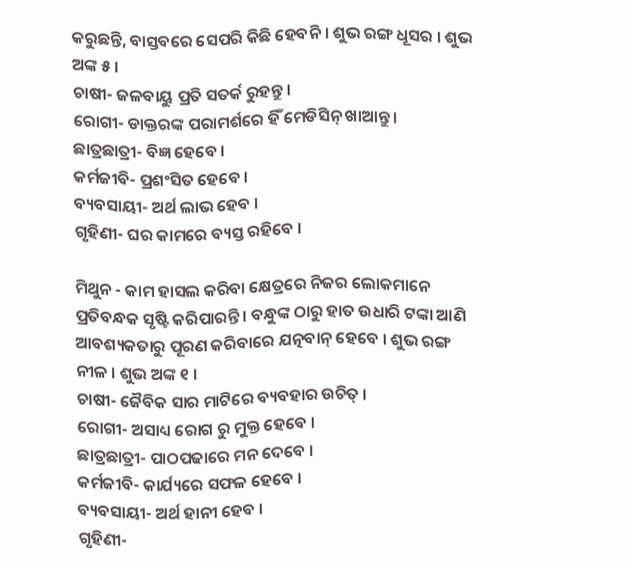କରୁଛନ୍ତି, ବାସ୍ତବରେ ସେପରି କିଛି ହେବନି । ଶୁଭ ରଙ୍ଗ ଧୂସର । ଶୁଭ ଅଙ୍କ ୫ ।
ଚାଷୀ- ଜଳବାୟୁ ପ୍ରତି ସତର୍କ ରୁହନ୍ତୁ ।
ରୋଗୀ- ଡାକ୍ତରଙ୍କ ପରାମର୍ଶରେ ହିଁ ମେଡିସିନ୍ ଖାଆନ୍ତୁ ।
ଛାତ୍ରଛାତ୍ରୀ- ବିଜ୍ଞ ହେବେ ।
କର୍ମଜୀବି- ପ୍ରଶଂସିତ ହେବେ ।
ବ୍ୟବସାୟୀ- ଅର୍ଥ ଲାଭ ହେବ ।
ଗୃହିଣୀ- ଘର କାମରେ ବ୍ୟସ୍ତ ରହିବେ ।

ମିଥୁନ - କାମ ହାସଲ କରିବା କ୍ଷେତ୍ରରେ ନିଜର ଲୋକମାନେ ପ୍ରତିବନ୍ଧକ ସୃଷ୍ଟି କରିପାରନ୍ତି । ବନ୍ଧୁଙ୍କ ଠାରୁ ହାତ ଉଧାରି ଟଙ୍କା ଆଣି ଆବଶ୍ୟକତାରୁ ପୂରଣ କରିବାରେ ଯତ୍ନବାନ୍ ହେବେ । ଶୁଭ ରଙ୍ଗ ନୀଳ । ଶୁଭ ଅଙ୍କ ୧ ।
ଚାଷୀ- ଜୈବିକ ସାର ମାଟିରେ ବ୍ୟବହାର ଉଚିତ୍ ।
ରୋଗୀ- ଅସାଧ୍ୟ ରୋଗ ରୁ ମୁକ୍ତ ହେବେ ।
ଛାତ୍ରଛାତ୍ରୀ- ପାଠପଢାରେ ମନ ଦେବେ ।
କର୍ମଜୀବି- କାର୍ଯ୍ୟରେ ସଫଳ ହେବେ ।
ବ୍ୟବସାୟୀ- ଅର୍ଥ ହାନୀ ହେବ ।
ଗୃହିଣୀ-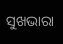ସୁଖଭାରା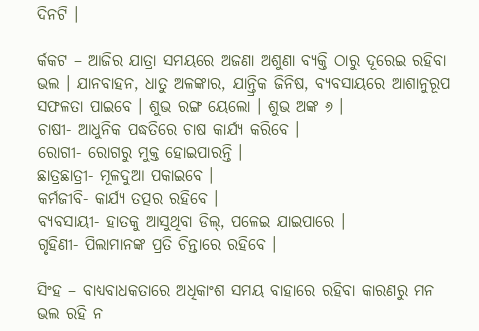ଦିନଟି ।

ର୍କକଟ – ଆଜିର ଯାତ୍ରା ସମୟରେ ଅଜଣା ଅଶୁଣା ବ୍ୟକ୍ତି ଠାରୁ ଦୂରେଇ ରହିବା ଭଲ । ଯାନବାହନ, ଧାତୁ ଅଳଙ୍କାର, ଯାନ୍ତ୍ରିକ ଜିନିଷ, ବ୍ୟବସାୟରେ ଆଶାନୁରୂପ ସଫଳତା ପାଇବେ । ଶୁଭ ରଙ୍ଗ ୟେଲୋ । ଶୁଭ ଅଙ୍କ ୬ ।
ଚାଷୀ- ଆଧୁନିକ ପଦ୍ଧତିରେ ଚାଷ କାର୍ଯ୍ୟ କରିବେ ।
ରୋଗୀ- ରୋଗରୁ ମୁକ୍ତ ହୋଇପାରନ୍ତି ।
ଛାତ୍ରଛାତ୍ରୀ- ମୂଳଦୁଆ ପକାଇବେ ।
କର୍ମଜୀବି- କାର୍ଯ୍ୟ ତତ୍ପର ରହିବେ ।
ବ୍ୟବସାୟୀ- ହାତକୁ ଆସୁଥିବା ଡିଲ୍‌, ପଳେଇ ଯାଇପାରେ ।
ଗୃହିଣୀ- ପିଲାମାନଙ୍କ ପ୍ରତି ଚିନ୍ତାରେ ରହିବେ ।

ସିଂହ – ବାଧ୍ୟବାଧକତାରେ ଅଧିକାଂଶ ସମୟ ବାହାରେ ରହିବା କାରଣରୁ ମନ ଭଲ ରହି ନ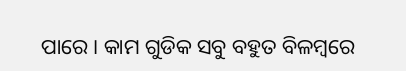ପାରେ । କାମ ଗୁଡିକ ସବୁ ବହୁତ ବିଳମ୍ବରେ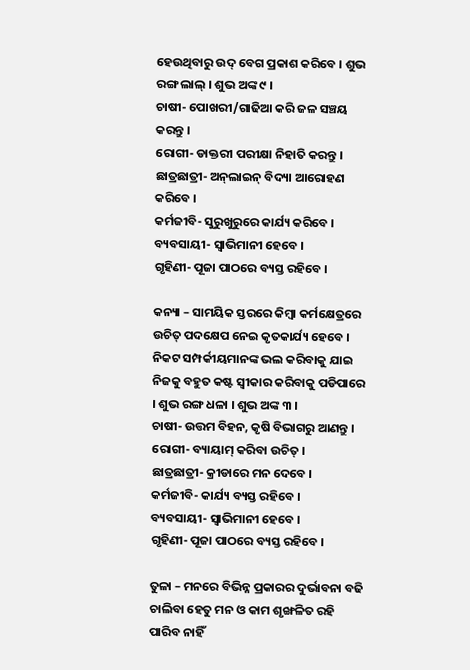ହେଉଥିବାରୁ ଉଦ୍ ବେଗ ପ୍ରକାଶ କରିବେ । ଶୁଭ ରଙ୍ଗ ଲାଲ୍ । ଶୁଭ ଅଙ୍କ ୯ ।
ଚାଷୀ- ପୋଖରୀ/ଗାଢିଆ କରି ଜଳ ସଞ୍ଚୟ କରନ୍ତୁ ।
ରୋଗୀ- ଡାକ୍ତରୀ ପରୀକ୍ଷା ନିହାତି କରନ୍ତୁ ।
ଛାତ୍ରଛାତ୍ରୀ- ଅନ୍‌ଲାଇନ୍ ବିଦ୍ୟା ଆରୋହଣ କରିବେ ।
କର୍ମଜୀବି- ସୁରୁଖୁରୁରେ କାର୍ଯ୍ୟ କରିବେ ।
ବ୍ୟବସାୟୀ- ସ୍ୱାଭିମାନୀ ହେବେ ।
ଗୃହିଣୀ- ପୂଜା ପାଠରେ ବ୍ୟସ୍ତ ରହିବେ ।

କନ୍ୟା – ସାମୟିକ ସ୍ତରରେ କିମ୍ବା କର୍ମକ୍ଷେତ୍ରରେ ଉଚିତ୍ ପଦକ୍ଷେପ ନେଇ କୃତକାର୍ଯ୍ୟ ହେବେ । ନିକଟ ସମ୍ପର୍କୀୟମାନଙ୍କ ଭଲ କରିବାକୁ ଯାଇ ନିଜକୁ ବହୁତ କଷ୍ଟ ସ୍ୱୀକାର କରିବାକୁ ପଡିପାରେ । ଶୁଭ ରଙ୍ଗ ଧଳା । ଶୁଭ ଅଙ୍କ ୩ ।
ଚାଷୀ- ଉତ୍ତମ ବିହନ, କୃଷି ବିଭାଗରୁ ଆଣନ୍ତୁ ।
ରୋଗୀ- ବ୍ୟାୟାମ୍ କରିବା ଉଚିତ୍ ।
ଛାତ୍ରଛାତ୍ରୀ- କ୍ରୀଡାରେ ମନ ଦେବେ ।
କର୍ମଜୀବି- କାର୍ଯ୍ୟ ବ୍ୟସ୍ତ ରହିବେ ।
ବ୍ୟବସାୟୀ- ସ୍ୱାଭିମାନୀ ହେବେ ।
ଗୃହିଣୀ- ପୂଜା ପାଠରେ ବ୍ୟସ୍ତ ରହିବେ ।

ତୁଳା – ମନରେ ବିଭିନ୍ନ ପ୍ରକାରର ଦୁର୍ଭାବନା ବଢି ଚାଲିବା ହେତୁ ମନ ଓ କାମ ଶୃଙ୍ଖଳିତ ରହି ପାରିବ ନାହିଁ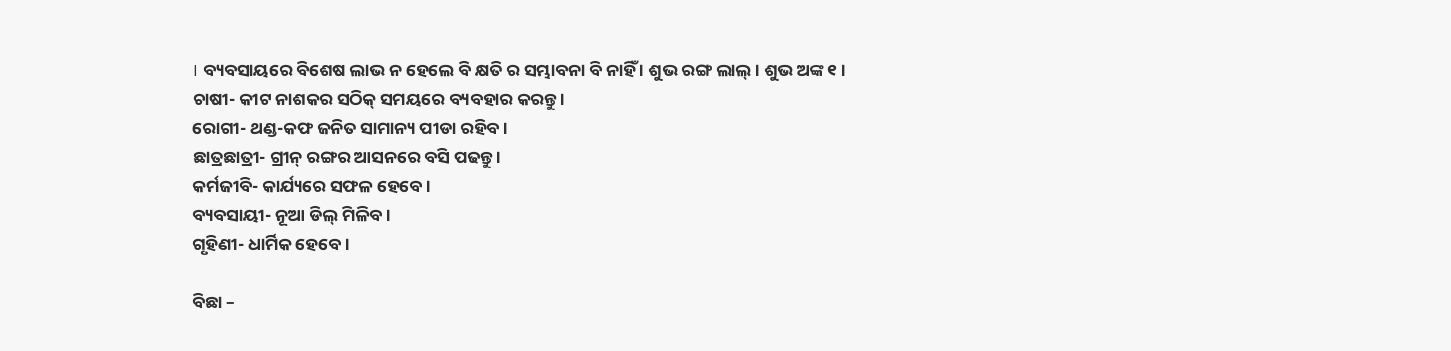। ବ୍ୟବସାୟରେ ବିଶେଷ ଲାଭ ନ ହେଲେ ବି କ୍ଷତି ର ସମ୍ଭାବନା ବି ନାହିଁ । ଶୁଭ ରଙ୍ଗ ଲାଲ୍ । ଶୁଭ ଅଙ୍କ ୧ ।
ଚାଷୀ- କୀଟ ନାଶକର ସଠିକ୍ ସମୟରେ ବ୍ୟବହାର କରନ୍ତୁ ।
ରୋଗୀ- ଥଣ୍ଡ-କଫ ଜନିତ ସାମାନ୍ୟ ପୀଡା ରହିବ ।
ଛାତ୍ରଛାତ୍ରୀ- ଗ୍ରୀନ୍ ରଙ୍ଗର ଆସନରେ ବସି ପଢନ୍ତୁ ।
କର୍ମଜୀବି- କାର୍ଯ୍ୟରେ ସଫଳ ହେବେ ।
ବ୍ୟବସାୟୀ- ନୂଆ ଡିଲ୍ ମିଳିବ ।
ଗୃହିଣୀ- ଧାର୍ମିକ ହେବେ ।

ବିଛା –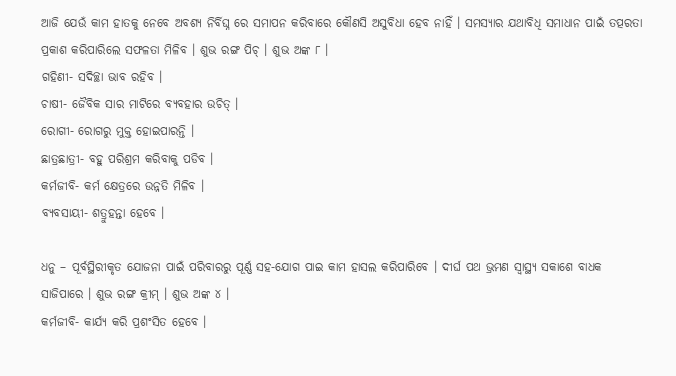ଆଜି ଯେଉଁ କାମ ହାତକୁ ନେବେ ଅବଶ୍ୟ ନିର୍ବିଘ୍ନ ରେ ସମାପନ କରିବାରେ କୌଣସି ଅସୁବିଧା ହେବ ନାହିଁ । ସମସ୍ୟାର ଯଥାବିଧି ସମାଧାନ ପାଇଁ ତତ୍ପରତା ପ୍ରକାଶ କରିପାରିଲେ ସଫଳତା ମିଳିବ । ଶୁଭ ରଙ୍ଗ ପିଚ୍ । ଶୁଭ ଅଙ୍କ ୮ ।
ଗହିଣୀ- ସଦିଚ୍ଛା ଭାବ ରହିବ ।
ଚାଷୀ- ଜୈବିକ ସାର ମାଟିରେ ବ୍ୟବହାର ଉଚିତ୍ ।
ରୋଗୀ- ରୋଗରୁ ମୁକ୍ତ ହୋଇପାରନ୍ତି ।
ଛାତ୍ରଛାତ୍ରୀ- ବହୁ ପରିଶ୍ରମ କରିବାକୁ ପଡିବ ।
କର୍ମଜୀବି- କର୍ମ କ୍ଷେତ୍ରରେ ଉନ୍ନତି ମିଳିବ ।
ବ୍ୟବସାୟୀ- ଶତ୍ରୁହନ୍ତା ହେବେ ।

ଧନୁ – ପୂର୍ବସ୍ଥିରୀକୃତ ଯୋଜନା ପାଇଁ ପରିବାରରୁ ପୂର୍ଣ୍ଣ ସହ-ଯୋଗ ପାଇ କାମ ହାସଲ କରିପାରିବେ । ଦୀର୍ଘ ପଥ ଭ୍ରମଣ ସ୍ୱାସ୍ଥ୍ୟ ସକାଶେ ବାଧକ ସାଜିପାରେ । ଶୁଭ ରଙ୍ଗ କ୍ରୀମ୍ । ଶୁଭ ଅଙ୍କ ୪ ।
କର୍ମଜୀବି- କାର୍ଯ୍ୟ କରି ପ୍ରଶଂସିତ ହେବେ ।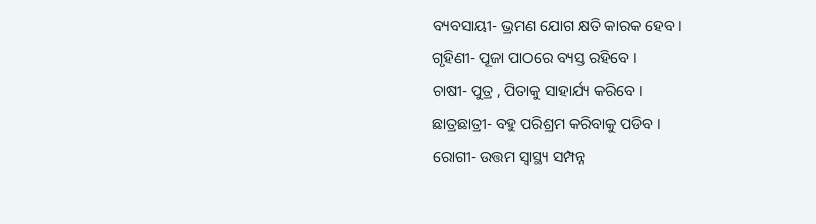ବ୍ୟବସାୟୀ- ଭ୍ରମଣ ଯୋଗ କ୍ଷତି କାରକ ହେବ ।
ଗୃହିଣୀ- ପୂଜା ପାଠରେ ବ୍ୟସ୍ତ ରହିବେ ।
ଚାଷୀ- ପୁତ୍ର , ପିତାକୁ ସାହାର୍ଯ୍ୟ କରିବେ ।
ଛାତ୍ରଛାତ୍ରୀ- ବହୁ ପରିଶ୍ରମ କରିବାକୁ ପଡିବ ।
ରୋଗୀ- ଉତ୍ତମ ସ୍ୱାସ୍ଥ୍ୟ ସମ୍ପନ୍ନ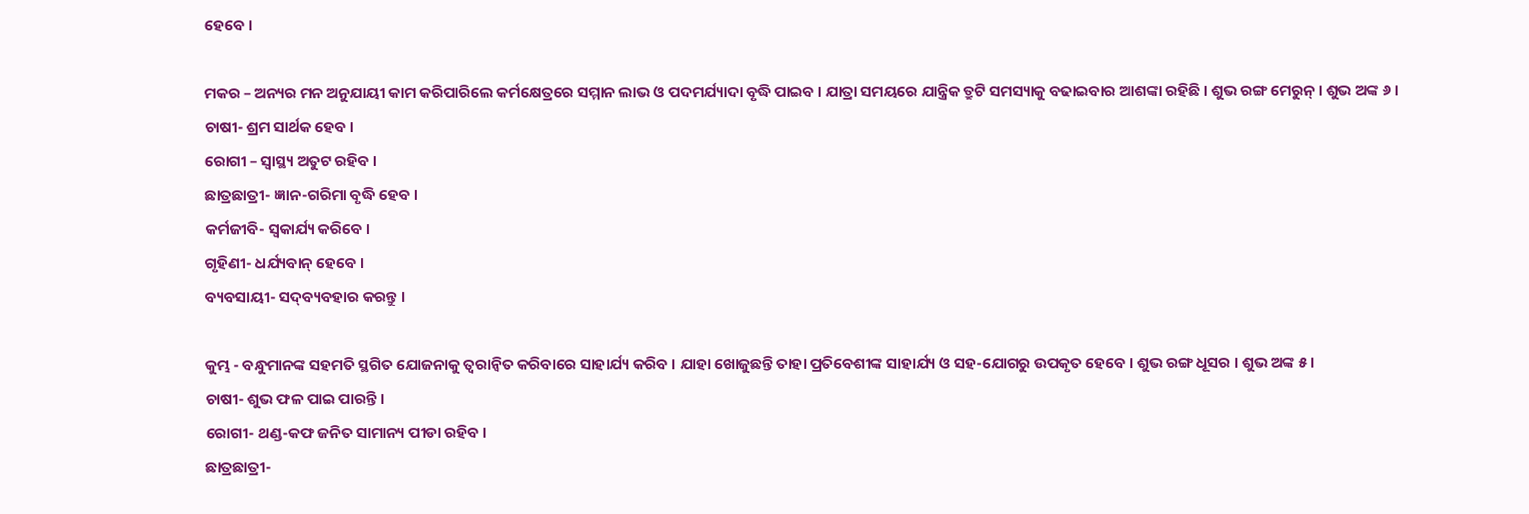ହେବେ ।

ମକର – ଅନ୍ୟର ମନ ଅନୁଯାୟୀ କାମ କରିପାରିଲେ କର୍ମକ୍ଷେତ୍ରରେ ସମ୍ମାନ ଲାଭ ଓ ପଦମର୍ଯ୍ୟାଦା ବୃଦ୍ଧି ପାଇବ । ଯାତ୍ରା ସମୟରେ ଯାନ୍ତ୍ରିକ ତ୍ରୁଟି ସମସ୍ୟାକୁ ବଢାଇବାର ଆଶଙ୍କା ରହିଛି । ଶୁଭ ରଙ୍ଗ ମେରୁନ୍ । ଶୁଭ ଅଙ୍କ ୬ ।
ଚାଷୀ- ଶ୍ରମ ସାର୍ଥକ ହେବ ।
ରୋଗୀ – ସ୍ୱାସ୍ଥ୍ୟ ଅତୁଟ ରହିବ ।
ଛାତ୍ରଛାତ୍ରୀ- ଜ୍ଞାନ-ଗରିମା ବୃଦ୍ଧି ହେବ ।
କର୍ମଜୀବି- ସ୍ୱକାର୍ଯ୍ୟ କରିବେ ।
ଗୃହିଣୀ- ଧର୍ଯ୍ୟବାନ୍ ହେବେ ।
ବ୍ୟବସାୟୀ- ସଦ୍‌ବ୍ୟବହାର କରନ୍ତୁ ।

କୁମ୍ଭ - ବନ୍ଧୁମାନଙ୍କ ସହମତି ସ୍ଥଗିତ ଯୋଜନାକୁ ତ୍ୱରାନ୍ୱିତ କରିବାରେ ସାହାର୍ଯ୍ୟ କରିବ । ଯାହା ଖୋଜୁଛନ୍ତି ତାହା ପ୍ରତିବେଶୀଙ୍କ ସାହାର୍ଯ୍ୟ ଓ ସହ-ଯୋଗରୁ ଉପକୃତ ହେବେ । ଶୁଭ ରଙ୍ଗ ଧୂସର । ଶୁଭ ଅଙ୍କ ୫ ।
ଚାଷୀ- ଶୁଭ ଫଳ ପାଇ ପାରନ୍ତି ।
ରୋଗୀ- ଥଣ୍ଡ-କଫ ଜନିତ ସାମାନ୍ୟ ପୀଡା ରହିବ ।
ଛାତ୍ରଛାତ୍ରୀ-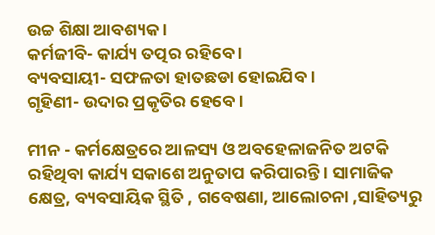ଉଚ୍ଚ ଶିକ୍ଷା ଆବଶ୍ୟକ ।
କର୍ମଜୀବି- କାର୍ଯ୍ୟ ତତ୍ପର ରହିବେ ।
ବ୍ୟବସାୟୀ- ସଫଳତା ହାତଛଡା ହୋଇଯିବ ।
ଗୃହିଣୀ- ଉଦାର ପ୍ରକୃତିର ହେବେ ।

ମୀନ - କର୍ମକ୍ଷେତ୍ରରେ ଆଳସ୍ୟ ଓ ଅବହେଳାଜନିତ ଅଟକି ରହିଥିବା କାର୍ଯ୍ୟ ସକାଶେ ଅନୁତାପ କରିପାରନ୍ତି । ସାମାଜିକ କ୍ଷେତ୍ର, ବ୍ୟବସାୟିକ ସ୍ଥିତି , ଗବେଷଣା, ଆଲୋଚନା ,ସାହିତ୍ୟରୁ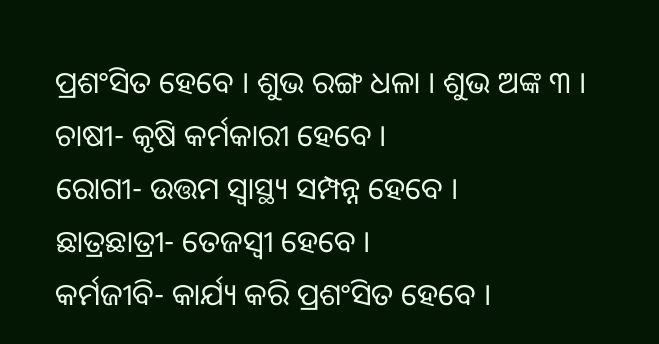ପ୍ରଶଂସିତ ହେବେ । ଶୁଭ ରଙ୍ଗ ଧଳା । ଶୁଭ ଅଙ୍କ ୩ ।
ଚାଷୀ- କୃଷି କର୍ମକାରୀ ହେବେ ।
ରୋଗୀ- ଉତ୍ତମ ସ୍ୱାସ୍ଥ୍ୟ ସମ୍ପନ୍ନ ହେବେ ।
ଛାତ୍ରଛାତ୍ରୀ- ତେଜସ୍ୱୀ ହେବେ ।
କର୍ମଜୀବି- କାର୍ଯ୍ୟ କରି ପ୍ରଶଂସିତ ହେବେ ।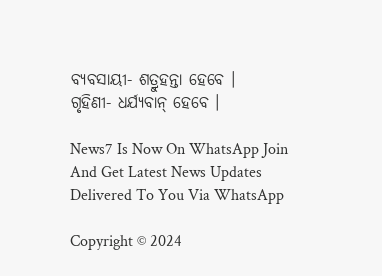ବ୍ୟବସାୟୀ- ଶତ୍ରୁହନ୍ତା ହେବେ ।
ଗୃହିଣୀ- ଧର୍ଯ୍ୟବାନ୍ ହେବେ ।

News7 Is Now On WhatsApp Join And Get Latest News Updates Delivered To You Via WhatsApp

Copyright © 2024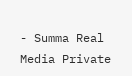- Summa Real Media Private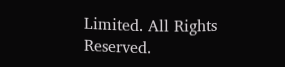Limited. All Rights Reserved.